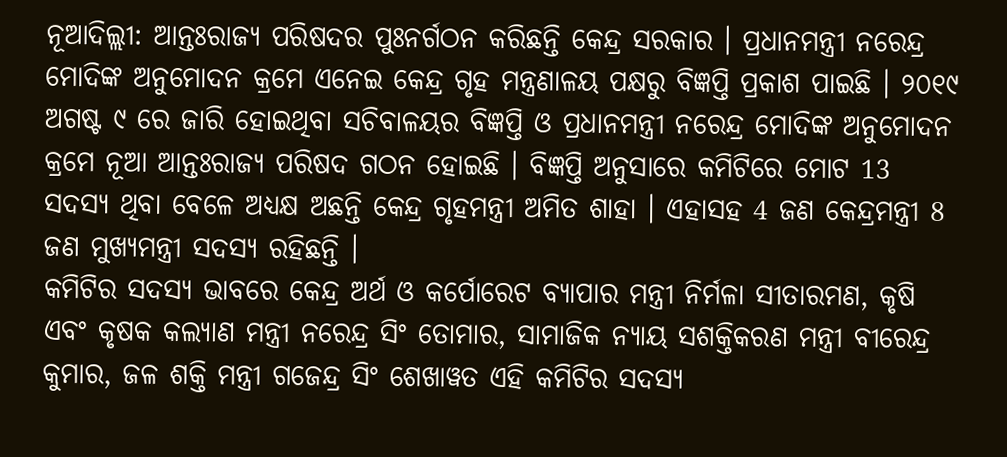ନୂଆଦିଲ୍ଲୀ: ଆନ୍ତଃରାଜ୍ୟ ପରିଷଦର ପୁଃନର୍ଗଠନ କରିଛନ୍ତି କେନ୍ଦ୍ର ସରକାର । ପ୍ରଧାନମନ୍ତ୍ରୀ ନରେନ୍ଦ୍ର ମୋଦିଙ୍କ ଅନୁମୋଦନ କ୍ରମେ ଏନେଇ କେନ୍ଦ୍ର ଗୃହ ମନ୍ତ୍ରଣାଳୟ ପକ୍ଷରୁ ବିଜ୍ଞପ୍ତି ପ୍ରକାଶ ପାଇଛି । ୨୦୧୯ ଅଗଷ୍ଟ ୯ ରେ ଜାରି ହୋଇଥିବା ସଚିବାଳୟର ବିଜ୍ଞପ୍ତି ଓ ପ୍ରଧାନମନ୍ତ୍ରୀ ନରେନ୍ଦ୍ର ମୋଦିଙ୍କ ଅନୁମୋଦନ କ୍ରମେ ନୂଆ ଆନ୍ତଃରାଜ୍ୟ ପରିଷଦ ଗଠନ ହୋଇଛି । ବିଜ୍ଞପ୍ତି ଅନୁସାରେ କମିଟିରେ ମୋଟ 13 ସଦସ୍ୟ ଥିବା ବେଳେ ଅଧ୍ୟକ୍ଷ ଅଛନ୍ତି କେନ୍ଦ୍ର ଗୃହମନ୍ତ୍ରୀ ଅମିତ ଶାହା । ଏହାସହ 4 ଜଣ କେନ୍ଦ୍ରମନ୍ତ୍ରୀ 8 ଜଣ ମୁଖ୍ୟମନ୍ତ୍ରୀ ସଦସ୍ୟ ରହିଛନ୍ତି ।
କମିଟିର ସଦସ୍ୟ ଭାବରେ କେନ୍ଦ୍ର ଅର୍ଥ ଓ କର୍ପୋରେଟ ବ୍ୟାପାର ମନ୍ତ୍ରୀ ନିର୍ମଳା ସୀତାରମଣ, କୃଷି ଏବଂ କୃଷକ କଲ୍ୟାଣ ମନ୍ତ୍ରୀ ନରେନ୍ଦ୍ର ସିଂ ତୋମାର, ସାମାଜିକ ନ୍ୟାୟ ସଶକ୍ତିକରଣ ମନ୍ତ୍ରୀ ବୀରେନ୍ଦ୍ର କୁମାର, ଜଳ ଶକ୍ତି ମନ୍ତ୍ରୀ ଗଜେନ୍ଦ୍ର ସିଂ ଶେଖାୱତ ଏହି କମିଟିର ସଦସ୍ୟ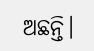ଅଛନ୍ତି।